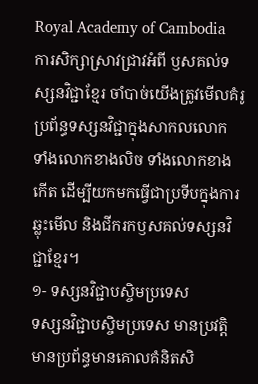Royal Academy of Cambodia
ការសិក្សាស្រាវជ្រាវអំពី ឫសគល់ទស្សនវិជ្ជាខ្មែរ ចាំបាច់យើងត្រូវមើលគំរូប្រព័ន្ធទស្សនវិជ្ជាក្នុងសាកលលោក ទាំងលោកខាងលិច ទាំងលោកខាងកើត ដើម្បីយកមកធ្វើជាប្រទីបក្នុងការឆ្លុះមើល និងជីករកឫសគល់ទស្សនវិជ្ជាខ្មែរ។
១- ទស្សនវិជ្ជាបស្ចិមប្រទេស
ទស្សនវិជ្ជាបស្ចិមប្រទេស មានប្រវត្តិ មានប្រព័ន្ធមានគោលគំនិតសិ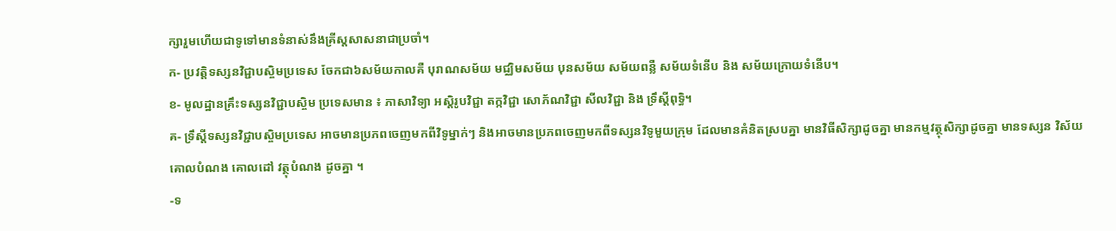ក្សារួមហើយជាទូទៅមានទំនាស់នឹងគ្រីស្តសាសនាជាប្រចាំ។
ក- ប្រវត្តិទស្សនវិជ្ជាបស្ចិមប្រទេស ចែកជា៦សម័យកាលគឺ បុរាណសម័យ មជ្ឈិមសម័យ បុនសម័យ សម័យពន្លឺ សម័យទំនើប និង សម័យក្រោយទំនើប។
ខ- មូលដ្ឋានគ្រឹះទស្សនវិជ្ជាបស្ចិម ប្រទេសមាន ៖ ភាសាវិទ្យា អស្តិរូបវិជ្ជា តក្កវិជ្ជា សោភ័ណវិជ្ជា សីលវិជ្ជា និង ទ្រឹស្តីពុទ្ធិ។
គ- ទ្រឹស្តីទស្សនវិជ្ជាបស្ចិមប្រទេស អាចមានប្រភពចេញមកពីវិទូម្នាក់ៗ និងអាចមានប្រភពចេញមកពីទស្សនវិទូមួយក្រុម ដែលមានគំនិតស្របគ្នា មានវិធីសិក្សាដូចគ្នា មានកម្មវត្ថុសិក្សាដូចគ្នា មានទស្សន វិស័យ គោលបំណង គោលដៅ វត្ថុបំណង ដូចគ្នា ។
-ទ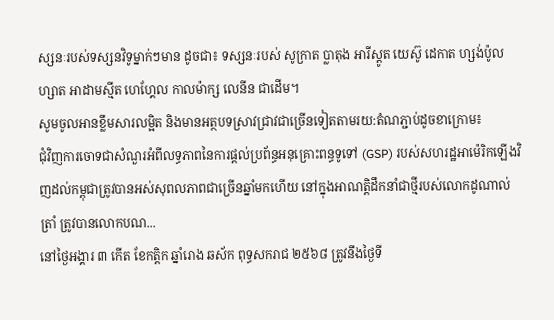ស្សនៈរបស់ទស្សនវិទូម្នាក់ៗមាន ដូចជា៖ ទស្សនៈរបស់ សូក្រាត ប្លាតុង អារីស្តូត យេស៊ូ ដេកាត ហ្សង់ប៉ូលហ្សាត អាដាមស្មីត ហេហ្គែល កាលម៉ាក្ស លេនីន ជាដើម។
សូមចូលអានខ្លឹមសារលម្អិត និងមានអត្ថបទស្រាវជ្រាវជាច្រើនទៀតតាមរយ:តំណភ្ជាប់ដូចខាក្រោម៖
ជុំវិញការចោទជាសំណួរអំពីលទ្ធភាពនៃការផ្ដល់ប្រព័ន្ធអនុគ្រោះពន្ធទូទៅ (GSP) របស់សហរដ្ឋអាម៉េរិកឡើងវិញដល់កម្ពុជាត្រូវបានអស់សុពលភាពជាច្រើនឆ្នាំមកហើយ នៅក្នុងអាណត្តិដឹកនាំជាថ្មីរបស់លោកដូណាល់ ត្រាំ ត្រូវបានលោកបណ...
នៅថ្ងៃអង្គារ ៣ កើត ខែកត្តិក ឆ្នាំរោង ឆស័ក ពុទ្ធសករាជ ២៥៦៨ ត្រូវនឹងថ្ងៃទី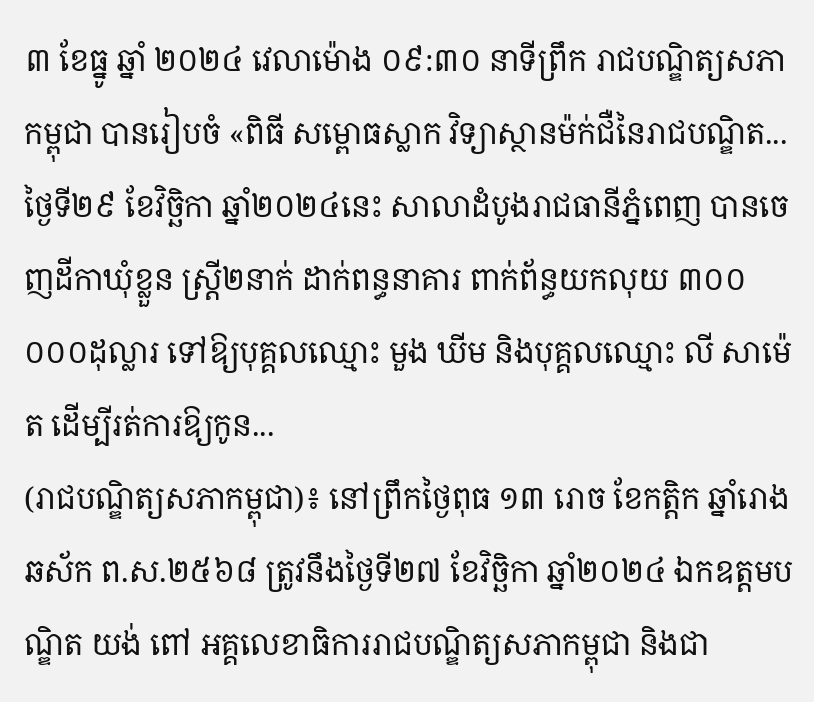៣ ខែធ្នូ ឆ្នាំ ២០២៤ វេលាម៉ោង ០៩:៣០ នាទីព្រឹក រាជបណ្ឌិត្យសភាកម្ពុជា បានរៀបចំ «ពិធី សម្ពោធស្លាក វិទ្យាស្ថានម៉ក់ជឺនៃរាជបណ្ឌិត...
ថ្ងៃទី២៩ ខែវិច្ឆិកា ឆ្នាំ២០២៤នេះ សាលាដំបូងរាជធានីភ្នំពេញ បានចេញដីកាឃុំខ្លួន ស្ត្រី២នាក់ ដាក់ពន្ធនាគារ ពាក់ព័ន្ធយកលុយ ៣០០ ០០០ដុល្លារ ទៅឱ្យបុគ្គលឈ្មោះ មួង ឃីម និងបុគ្គលឈ្មោះ លី សាម៉េត ដើម្បីរត់ការឱ្យកូន...
(រាជបណ្ឌិត្យសភាកម្ពុជា)៖ នៅព្រឹកថ្ងៃពុធ ១៣ រោច ខែកត្ដិក ឆ្នាំរោង ឆស័ក ព.ស.២៥៦៨ ត្រូវនឹងថ្ងៃទី២៧ ខែវិច្ឆិកា ឆ្នាំ២០២៤ ឯកឧត្ដមបណ្ឌិត យង់ ពៅ អគ្គលេខាធិការរាជបណ្ឌិត្យសភាកម្ពុជា និងជា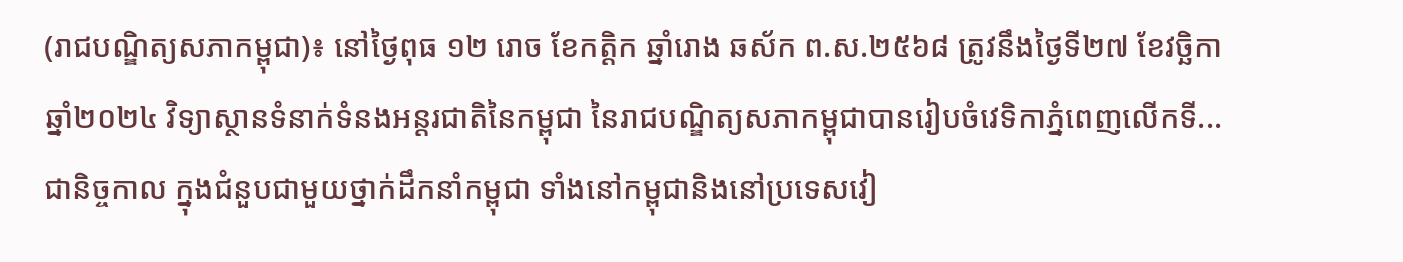(រាជបណ្ឌិត្យសភាកម្ពុជា)៖ នៅថ្ងៃពុធ ១២ រោច ខែកត្ដិក ឆ្នាំរោង ឆស័ក ព.ស.២៥៦៨ ត្រូវនឹងថ្ងៃទី២៧ ខែវច្ឆិកា ឆ្នាំ២០២៤ វិទ្យាស្ថានទំនាក់ទំនងអន្តរជាតិនៃកម្ពុជា នៃរាជបណ្ឌិត្យសភាកម្ពុជាបានរៀបចំវេទិកាភ្នំពេញលើកទី...
ជានិច្ចកាល ក្នុងជំនួបជាមួយថ្នាក់ដឹកនាំកម្ពុជា ទាំងនៅកម្ពុជានិងនៅប្រទេសវៀ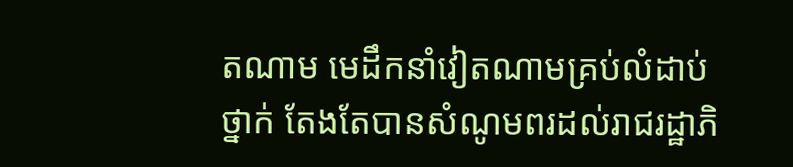តណាម មេដឹកនាំវៀតណាមគ្រប់លំដាប់ថ្នាក់ តែងតែបានសំណូមពរដល់រាជរដ្ឋាភិ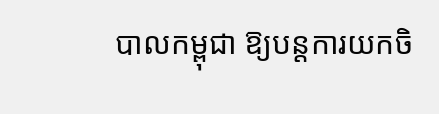បាលកម្ពុជា ឱ្យបន្តការយកចិ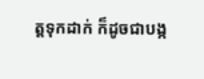ត្តទុកដាក់ ក៏ដូចជាបង្ក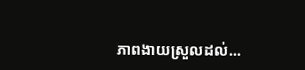ភាពងាយស្រួលដល់...